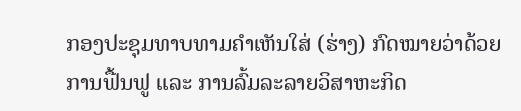ກອງປະຊຸມທາບທາມຄໍາເຫັນໃສ່ (ຮ່າງ) ກົດໝາຍວ່າດ້ວຍ ການຟື້ນຟູ ແລະ ການລົ້ມລະລາຍວິສາຫະກິດ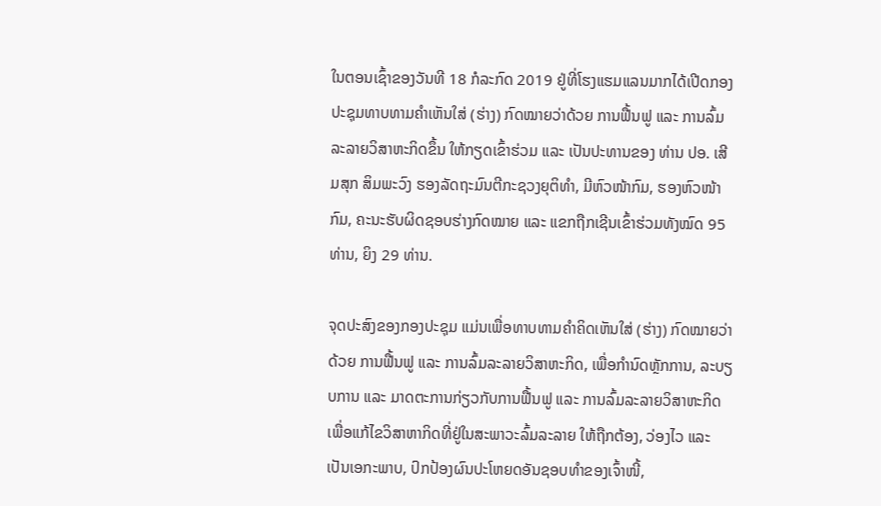ໃນຕອນເຊົ້າຂອງວັນທີ 18 ກໍລະກົດ 2019 ຢູ່ທີ່ໂຮງແຮມແລນມາກໄດ້ເປີດກອງປະຊຸມທາບທາມຄໍາເຫັນໃສ່ (ຮ່າງ) ກົດໝາຍວ່າດ້ວຍ ການຟື້ນຟູ ແລະ ການລົ້ມລະລາຍວິສາຫະກິດຂຶ້ນ ໃຫ້ກຽດເຂົ້າຮ່ວມ ແລະ ເປັນປະທານຂອງ ທ່ານ ປອ. ເສີມສຸກ ສິມພະວົງ ຮອງລັດຖະມົນຕີກະຊວງຍຸຕິທໍາ, ມີຫົວໜ້າກົມ, ຮອງຫົວໜ້າກົມ, ຄະນະຮັບຜິດຊອບຮ່າງກົດໝາຍ ແລະ ແຂກຖືກເຊີນເຂົ້າຮ່ວມທັງໝົດ 95 ທ່ານ, ຍິງ 29 ທ່ານ.

ຈຸດປະສົງຂອງກອງປະຊຸມ ແມ່ນເພື່ອທາບທາມຄໍາຄິດເຫັນໃສ່ (ຮ່າງ) ກົດໝາຍວ່າດ້ວຍ ການຟື້ນຟູ ແລະ ການລົ້ມລະລາຍວິສາຫະກິດ, ເພື່ອກໍານົດຫຼັກການ, ລະບຽບການ ແລະ ມາດຕະການກ່ຽວກັບການຟື້ນຟູ ແລະ ການລົ້ມລະລາຍວິສາຫະກິດ ເພື່ອແກ້ໄຂວິສາຫາກິດທີ່ຢູ່ໃນສະພາວະລົ້ມລະລາຍ ໃຫ້ຖືກຕ້ອງ, ວ່ອງໄວ ແລະ ເປັນເອກະພາບ, ປົກປ້ອງຜົນປະໂຫຍດອັນຊອບທໍາຂອງເຈົ້າໜີ້,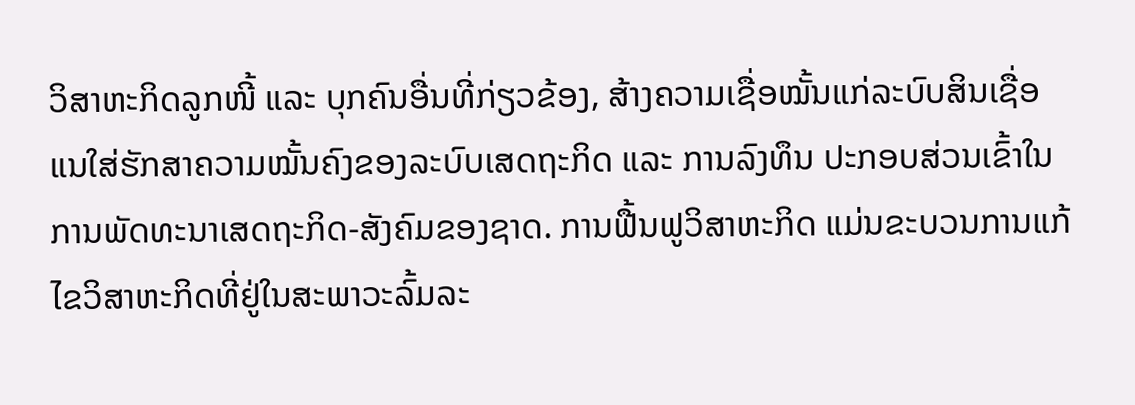ວິສາຫະກິດລູກໜີ້ ແລະ ບຸກຄົນອື່ນທີ່ກ່ຽວຂ້ອງ, ສ້າງຄວາມເຊື່ອໝັ້ນແກ່ລະບົບສິນເຊື່ອ ແນໃສ່ຮັກສາຄວາມໝັ້ນຄົງຂອງລະບົບເສດຖະກິດ ແລະ ການລົງທຶນ ປະກອບສ່ວນເຂົ້າໃນການພັດທະນາເສດຖະກິດ-ສັງຄົມຂອງຊາດ. ການຟື້ນຟູວິສາຫະກິດ ແມ່ນຂະບວນການແກ້ໄຂວິສາຫະກິດທີ່ຢູ່ໃນສະພາວະລົ້ມລະ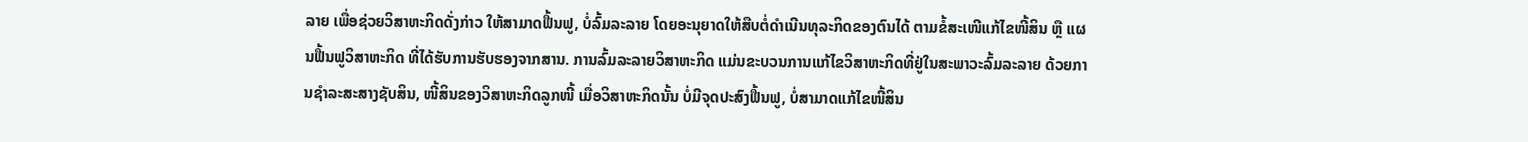ລາຍ ເພື່ອຊ່ວຍວິສາຫະກິດດັ່ງກ່າວ ໃຫ້ສາມາດຟື້ນຟູ, ບໍ່ລົ້ມລະລາຍ ໂດຍອະນຸຍາດໃຫ້ສືບຕໍ່ດໍາເນີນທຸລະກິດຂອງຕົນໄດ້ ຕາມຂໍ້ສະເໜີແກ້ໄຂໜີ້ສິນ ຫຼື ແຜນຟື້ນຟູວິສາຫະກິດ ທີ່ໄດ້ຮັບການຮັບຮອງຈາກສານ. ການລົ້ມລະລາຍວິສາຫະກິດ ແມ່ນຂະບວນການແກ້ໄຂວິສາຫະກິດທີ່ຢູ່ໃນສະພາວະລົ້ມລະລາຍ ດ້ວຍການຊໍາລະສະສາງຊັບສິນ, ໜີ້ສິນຂອງວິສາຫະກິດລູກໜີ້ ເມື່ອວິສາຫະກິດນັ້ນ ບໍ່ມີຈຸດປະສົງຟື້ນຟູ, ບໍ່ສາມາດແກ້ໄຂໜີ້ສິນ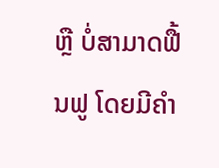ຫຼື ບໍ່ສາມາດຟື້ນຟູ ໂດຍມີຄໍາ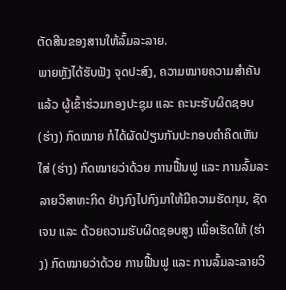ຕັດສີນຂອງສານໃຫ້ລົ້ມລະລາຍ.
ພາຍຫຼັງໄດ້ຮັບຟັງ ຈຸດປະສົງ, ຄວາມໝາຍຄວາມສໍາຄັນແລ້ວ ຜູ້ເຂົ້າຮ່ວມກອງປະຊຸມ ແລະ ຄະນະຮັບຜິດຊອບ (ຮ່າງ) ກົດໝາຍ ກໍໄດ້ຜັດປ່ຽນກັນປະກອບຄໍາຄິດເຫັນໃສ່ (ຮ່າງ) ກົດໝາຍວ່າດ້ວຍ ການຟື້ນຟູ ແລະ ການລົ້ມລະລາຍວິສາຫະກິດ ຢ່າງກົງໄປກົງມາໃຫ້ມີຄວາມຮັດກຸມ, ຊັດເຈນ ແລະ ດ້ວຍຄວາມຮັບຜິດຊອບສູງ ເພື່ອເຮັດໃຫ້ (ຮ່າງ) ກົດໝາຍວ່າດ້ວຍ ການຟື້ນຟູ ແລະ ການລົ້ມລະລາຍວິ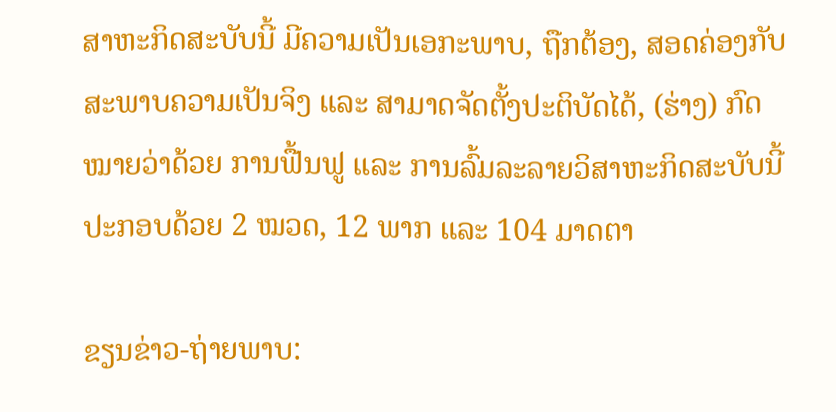ສາຫະກິດສະບັບນີ້ ມີຄວາມເປັນເອກະພາບ, ຖືກຕ້ອງ, ສອດຄ່ອງກັບສະພາບຄວາມເປັນຈິງ ແລະ ສາມາດຈັດຕັ້ງປະຕິບັດໄດ້, (ຮ່າງ) ກົດໝາຍວ່າດ້ວຍ ການຟື້ນຟູ ແລະ ການລົ້ມລະລາຍວິສາຫະກິດສະບັບນີ້ ປະກອບດ້ວຍ 2 ໝວດ, 12 ພາກ ແລະ 104 ມາດຕາ

ຂຽນຂ່າວ-ຖ່າຍພາບ: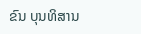ຂົນ ບຸນທິສານ